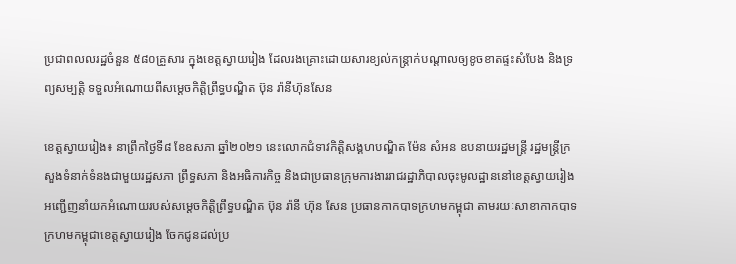ប្រជាពលលរដ្ឋចំនួន ៥៨០គ្រួសារ ក្នុងខេត្តស្វាយរៀង ដែលរងគ្រោះដោយសារខ្យល់កន្ត្រាក់បណ្តាលឲ្យខូចខាតផ្ទះសំបែង និងទ្រព្យសម្បត្តិ ទទួលអំណោយពីសម្តេចកិត្តិព្រឹទ្ធបណ្ឌិត ប៊ុន រ៉ានីហ៊ុនសែន

ខេត្តស្វាយរៀង៖ នាព្រឹកថ្ងៃទី៨ ខែឧសភា ឆ្នាំ២០២១ នេះលោកជំទាវកិត្តិសង្គហបណ្ឌិត ម៉ែន សំអន ឧបនាយរដ្ឋមន្ត្រី រដ្ឋមន្ត្រីក្រសួងទំនាក់ទំនងជាមួយរដ្ឋសភា ព្រឹទ្ធសភា និងអធិការកិច្ច និងជាប្រធានក្រុមការងាររាជរដ្ឋាភិបាលចុះមូលដ្ឋាននៅខេត្តស្វាយរៀង អញ្ជើញនាំយកអំណោយរបស់សម្តេចកិត្តិព្រឹទ្ធបណ្ឌិត ប៊ុន រ៉ានី ហ៊ុន សែន ប្រធានកាកបាទក្រហមកម្ពុជា តាមរយៈសាខាកាកបាទក្រហមកម្ពុជាខេត្តស្វាយរៀង ចែកជូនដល់ប្រ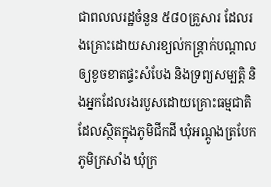ជាពលលរដ្ឋចំនួន ៥៨០គ្រួសារ ដែលរងគ្រោះដោយសារខ្យល់កន្ត្រាក់បណ្តាលឲ្យខូចខាតផ្ទះសំបែង និងទ្រព្យសម្បត្តិ និងអ្នកដែលរងរបួសដោយគ្រោះធម្មជាតិដែលស្ថិតក្នុងភូមិជីកដី ឃុំអណ្តូងត្របែក ភូមិក្រសាំង ឃុំក្រ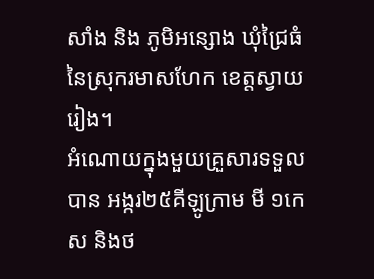សាំង និង ភូមិអន្សោង ឃុំជ្រៃធំ នៃស្រុករមាសហែក ខេត្តស្វាយរៀង។
អំណោយក្នុងមួយគ្រួសារទទួលបាន អង្ករ២៥គីឡូក្រាម មី ១កេស និងថ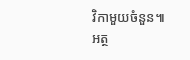វិកាមួយចំនួន៕
អត្ថ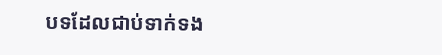បទដែលជាប់ទាក់ទង